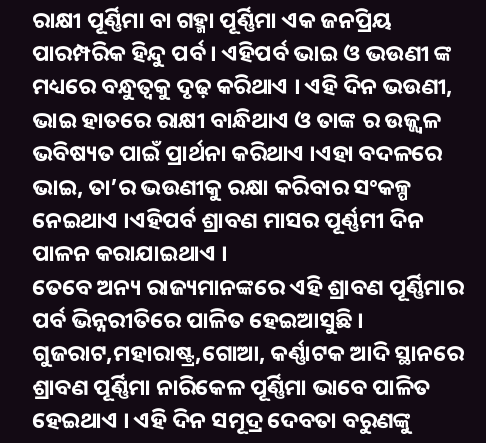ରାକ୍ଷୀ ପୂର୍ଣ୍ଣିମା ବା ଗହ୍ମା ପୂର୍ଣ୍ଣିମା ଏକ ଜନପ୍ରିୟ ପାରମ୍ପରିକ ହିନ୍ଦୁ ପର୍ବ । ଏହିପର୍ବ ଭାଇ ଓ ଭଉଣୀ ଙ୍କ ମଧ୍ୟରେ ବନ୍ଧୁତ୍ୱକୁ ଦୃଢ଼ କରିଥାଏ । ଏହି ଦିନ ଭଉଣୀ, ଭାଇ ହାତରେ ରାକ୍ଷୀ ବାନ୍ଧିଥାଏ ଓ ତାଙ୍କ ର ଉଜ୍ଜ୍ୱଳ ଭବିଷ୍ୟତ ପାଇଁ ପ୍ରାର୍ଥନା କରିଥାଏ ।ଏହା ବଦଳରେ ଭାଇ, ତା’ର ଭଉଣୀକୁ ରକ୍ଷା କରିବାର ସଂକଳ୍ପ ନେଇଥାଏ ।ଏହିପର୍ବ ଶ୍ରାବଣ ମାସର ପୂର୍ଣ୍ଣମୀ ଦିନ ପାଳନ କରାଯାଇଥାଏ ।
ତେବେ ଅନ୍ୟ ରାଜ୍ୟମାନଙ୍କରେ ଏହି ଶ୍ରାବଣ ପୂର୍ଣ୍ଣିମାର ପର୍ବ ଭିନ୍ନରୀତିରେ ପାଳିତ ହେଇଆସୁଛି । ଗୁଜରାଟ,ମହାରାଷ୍ଟ୍ର,ଗୋଆ, କର୍ଣ୍ଣାଟକ ଆଦି ସ୍ଥାନରେ ଶ୍ରାବଣ ପୂର୍ଣ୍ଣିମା ନାରିକେଳ ପୂର୍ଣ୍ଣିମା ଭାବେ ପାଳିତ ହେଇଥାଏ । ଏହି ଦିନ ସମୂଦ୍ର ଦେବତା ବରୁଣଙ୍କୁ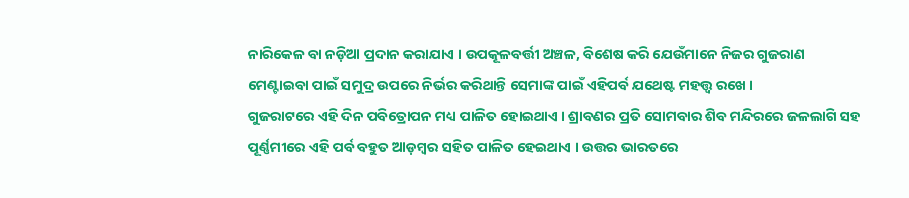ନାରିକେଳ ବା ନଡ଼ିଆ ପ୍ରଦାନ କରାଯାଏ । ଉପକୂଳବର୍ତ୍ତୀ ଅଞ୍ଚଳ, ବିଶେଷ କରି ଯେଉଁମାନେ ନିଜର ଗୁଜରାଣ ମେଣ୍ଟାଇବା ପାଇଁ ସମୁଦ୍ର ଉପରେ ନିର୍ଭର କରିଥାନ୍ତି ସେମାଙ୍କ ପାଇଁ ଏହିପର୍ବ ଯଥେଷ୍ଟ ମହତ୍ତ୍ୱ ରଖେ ।
ଗୁଜରାଟରେ ଏହି ଦିନ ପବିତ୍ରୋପନ ମଧ୍ୟ ପାଳିତ ହୋଇଥାଏ । ଶ୍ରାବଣର ପ୍ରତି ସୋମବାର ଶିବ ମନ୍ଦିରରେ ଜଳଲାଗି ସହ ପୂର୍ଣ୍ଣମୀରେ ଏହି ପର୍ବ ବହୁତ ଆଡ଼ମ୍ବର ସହିତ ପାଳିତ ହେଇଥାଏ । ଉତ୍ତର ଭାରତରେ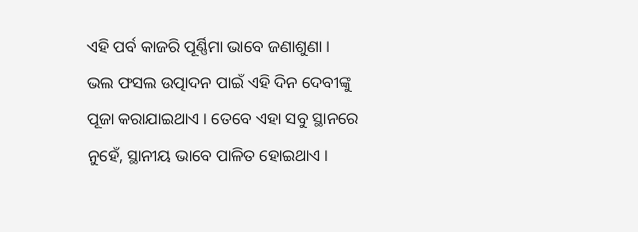ଏହି ପର୍ବ କାଜରି ପୂର୍ଣ୍ଣିମା ଭାବେ ଜଣାଶୁଣା । ଭଲ ଫସଲ ଉତ୍ପାଦନ ପାଇଁ ଏହି ଦିନ ଦେବୀଙ୍କୁ ପୂଜା କରାଯାଇଥାଏ । ତେବେ ଏହା ସବୁ ସ୍ଥାନରେ ନୁହେଁ, ସ୍ଥାନୀୟ ଭାବେ ପାଳିତ ହୋଇଥାଏ ।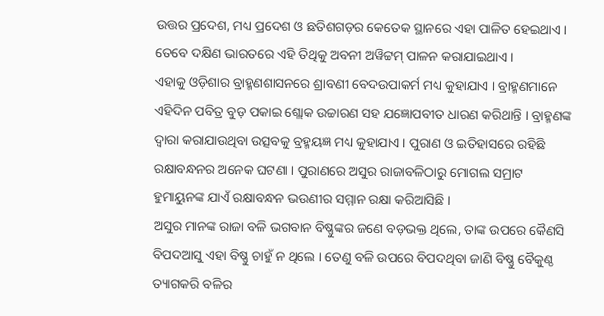ଉତ୍ତର ପ୍ରଦେଶ, ମଧ୍ୟ ପ୍ରଦେଶ ଓ ଛତିଶଗଡ଼ର କେତେକ ସ୍ଥାନରେ ଏହା ପାଳିତ ହେଇଥାଏ । ତେବେ ଦକ୍ଷିଣ ଭାରତରେ ଏହି ତିଥିକୁ ଅବନୀ ଅୱିଟ୍ଟମ୍ ପାଳନ କରାଯାଇଥାଏ ।
ଏହାକୁ ଓଡ଼ିଶାର ବ୍ରାହ୍ମଣଶାସନରେ ଶ୍ରାବଣୀ ବେଦଉପାକର୍ମ ମଧ୍ୟ କୁହାଯାଏ । ବ୍ରାହ୍ମଣମାନେ ଏହିଦିନ ପବିତ୍ର ବୁଡ଼ ପକାଇ ଶ୍ଲୋକ ଉଚ୍ଚାରଣ ସହ ଯଜ୍ଞୋପବୀତ ଧାରଣ କରିଥାନ୍ତି । ବ୍ରାହ୍ମଣଙ୍କ ଦ୍ୱାରା କରାଯାଉଥିବା ଉତ୍ସବକୁ ବ୍ରହ୍ମୟଜ୍ଞ ମଧ୍ୟ କୁହାଯାଏ । ପୁରାଣ ଓ ଇତିହାସରେ ରହିଛି ରକ୍ଷାବନ୍ଧନର ଅନେକ ଘଟଣା । ପୁରାଣରେ ଅସୁର ରାଜାବଳିଠାରୁ ମୋଗଲ ସମ୍ରାଟ ହୁମାୟୁନଙ୍କ ଯାଏଁ ରକ୍ଷାବନ୍ଧନ ଭଉଣୀର ସମ୍ମାନ ରକ୍ଷା କରିଆସିଛି ।
ଅସୁର ମାନଙ୍କ ରାଜା ବଳି ଭଗବାନ ବିଷ୍ଣୁଙ୍କର ଜଣେ ବଡ଼ଭକ୍ତ ଥିଲେ, ତାଙ୍କ ଉପରେ କୈଣସି ବିପଦଆସୁ ଏହା ବିଷ୍ଣୁ ଚାହୁଁ ନ ଥିଲେ । ତେଣୁ ବଳି ଉପରେ ବିପଦଥିବା ଜାଣି ବିଷ୍ଣୁ ବୈକୁଣ୍ଠ ତ୍ୟାଗକରି ବଳିର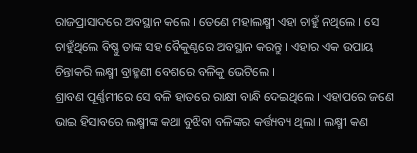ରାଜପ୍ରାସାଦରେ ଅବସ୍ଥାନ କଲେ । ତେଣେ ମହାଲକ୍ଷ୍ମୀ ଏହା ଚାହୁଁ ନଥିଲେ । ସେ ଚାହୁଁଥିଲେ ବିଷ୍ଣୁ ତାଙ୍କ ସହ ବୈକୁଣ୍ଠରେ ଅବସ୍ଥାନ କରନ୍ତୁ । ଏହାର ଏକ ଉପାୟ ଚିନ୍ତାକରି ଲକ୍ଷ୍ମୀ ବ୍ରାହ୍ମଣୀ ବେଶରେ ବଳିକୁ ଭେଟିଲେ ।
ଶ୍ରାବଣ ପୂର୍ଣ୍ଣମୀରେ ସେ ବଳି ହାତରେ ରାକ୍ଷୀ ବାନ୍ଧି ଦେଇଥିଲେ । ଏହାପରେ ଜଣେ ଭାଇ ହିସାବରେ ଲକ୍ଷ୍ମୀଙ୍କ କଥା ବୁଝିବା ବଳିଙ୍କର କର୍ତ୍ତ୍ୟବ୍ୟ ଥିଲା । ଲକ୍ଷ୍ମୀ କଣ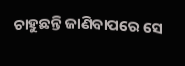ଚାହୁଛନ୍ତି ଜାଣିବାପରେ ସେ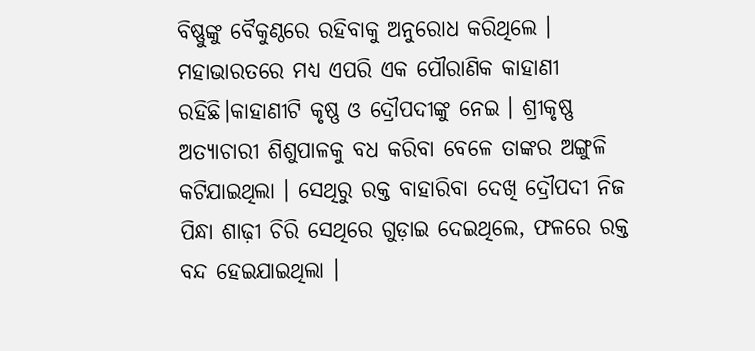ବିଷ୍ଣୁଙ୍କୁ ବୈକୁଣ୍ଠରେ ରହିବାକୁ ଅନୁରୋଧ କରିଥିଲେ ।
ମହାଭାରତରେ ମଧ୍ୟ ଏପରି ଏକ ପୌରାଣିକ କାହାଣୀ ରହିଛି।କାହାଣୀଟି କୃଷ୍ଣ ଓ ଦ୍ରୌପଦୀଙ୍କୁ ନେଇ । ଶ୍ରୀକୃଷ୍ଣ ଅତ୍ୟାଚାରୀ ଶିଶୁପାଳକୁ ବଧ କରିବା ବେଳେ ତାଙ୍କର ଅଙ୍ଗୁଳି କଟିଯାଇଥିଲା । ସେଥିରୁ ରକ୍ତ ବାହାରିବା ଦେଖି ଦ୍ରୌପଦୀ ନିଜ ପିନ୍ଧା ଶାଢ଼ୀ ଚିରି ସେଥିରେ ଗୁଡ଼ାଇ ଦେଇଥିଲେ, ଫଳରେ ରକ୍ତ ବନ୍ଦ ହେଇଯାଇଥିଲା ।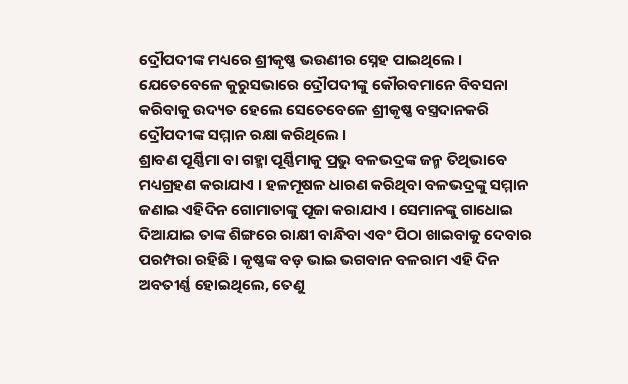ଦ୍ରୌପଦୀଙ୍କ ମଧ୍ୟରେ ଶ୍ରୀକୃଷ୍ଣ ଭଉଣୀର ସ୍ନେହ ପାଇଥିଲେ । ଯେତେବେଳେ କୁରୁସଭାରେ ଦ୍ରୌପଦୀଙ୍କୁ କୌରବମାନେ ବିବସନା କରିବାକୁ ଉଦ୍ୟତ ହେଲେ ସେତେବେଳେ ଶ୍ରୀକୃଷ୍ଣ ବସ୍ତ୍ରଦାନକରି ଦ୍ରୌପଦୀଙ୍କ ସମ୍ମାନ ରକ୍ଷା କରିଥିଲେ ।
ଶ୍ରାବଣ ପୂର୍ଣ୍ଣିମା ବା ଗହ୍ମା ପୂର୍ଣ୍ଣିମାକୁ ପ୍ରଭୁ ବଳଭଦ୍ରଙ୍କ ଜନ୍ମ ତିଥିଭାବେ ମଧ୍ୟଗ୍ରହଣ କରାଯାଏ । ହଳମୂଷଳ ଧାରଣ କରିଥିବା ବଳଭଦ୍ରଙ୍କୁ ସମ୍ମାନ ଜଣାଇ ଏହିଦିନ ଗୋମାତାଙ୍କୁ ପୂଜା କରାଯାଏ । ସେମାନଙ୍କୁ ଗାଧୋଇ ଦିଆଯାଇ ତାଙ୍କ ଶିଙ୍ଗରେ ରାକ୍ଷୀ ବାନ୍ଧିବା ଏବଂ ପିଠା ଖାଇବାକୁ ଦେବାର ପରମ୍ପରା ରହିଛି । କୃଷ୍ଣଙ୍କ ବଡ଼ ଭାଇ ଭଗବାନ ବଳରାମ ଏହି ଦିନ ଅବତୀର୍ଣ୍ଣ ହୋଇଥିଲେ, ତେଣୁ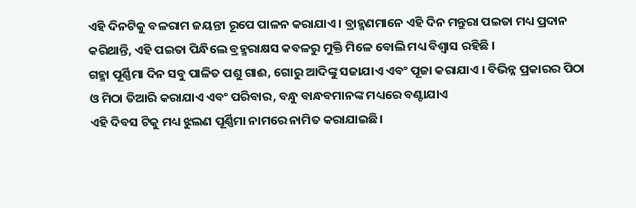ଏହି ଦିନଟିକୁ ବଳରାମ ଜୟନ୍ତୀ ରୂପେ ପାଳନ କରାଯାଏ । ବ୍ରାହ୍ମଣମାନେ ଏହି ଦିନ ମନ୍ତୁରା ପଇତା ମଧ୍ୟ ପ୍ରଦାନ କରିଥାନ୍ତି, ଏହି ପଇତା ପିନ୍ଧିଲେ ବ୍ରହ୍ମରାକ୍ଷସ କବଳରୁ ମୁକ୍ତି ମିଳେ ବୋଲି ମଧ୍ୟ ବିଶ୍ୱାସ ରହିଛି ।
ଗହ୍ମା ପୂର୍ଣ୍ଣିମା ଦିନ ସବୁ ପାଳିତ ପଶୁ ଗାଈ, ଗୋରୁ ଆଦିଙ୍କୁ ସଜାଯାଏ ଏବଂ ପୂଜା କରାଯାଏ । ବିଭିନ୍ନ ପ୍ରକାରର ପିଠା ଓ ମିଠା ତିଆରି କରାଯାଏ ଏବଂ ପରିବାର, ବନ୍ଧୁ ବାନ୍ଧବମାନଙ୍କ ମଧ୍ୟରେ ବଣ୍ଟାଯାଏ
ଏହି ଦିବସ ଟିକୁ ମଧ୍ୟ ଝୁଲଣ ପୂର୍ଣ୍ଣିମା ନାମରେ ନାମିତ କରାଯାଇଛି।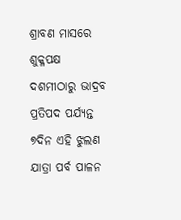ଶ୍ରାବଣ ମାସରେ ଶୁକ୍ଳପକ୍ଷ ଦଶମୀଠାରୁ ଭାଦ୍ରବ ପ୍ରତିପଦ ପର୍ଯ୍ୟନ୍ତ ୭ଦିନ ଏହି ଝୁଲଣ ଯାତ୍ରା ପର୍ବ ପାଳନ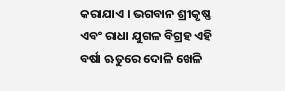କରାଯାଏ । ଭଗବାନ ଶ୍ରୀକୃଷ୍ଣ ଏବଂ ରାଧା ଯୁଗଳ ବିଗ୍ରହ ଏହି ବର୍ଷା ଋତୁରେ ଦୋଳି ଖେଳି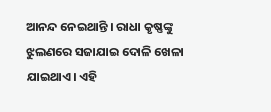ଆନନ୍ଦ ନେଇଥାନ୍ତି । ରାଧା କୃଷ୍ଣଙ୍କୁ ଝୁଲଣରେ ସଜାଯାଇ ଦୋଳି ଖେଳା ଯାଇଥାଏ। ଏହି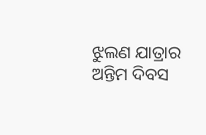ଝୁଲଣ ଯାତ୍ରାର ଅନ୍ତିମ ଦିବସ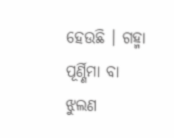ହେଉଛି । ଗହ୍ମା ପୂର୍ଣ୍ଣିମା ବା ଝୁଲଣ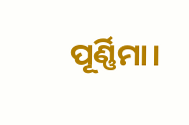ପୂର୍ଣ୍ଣିମା।